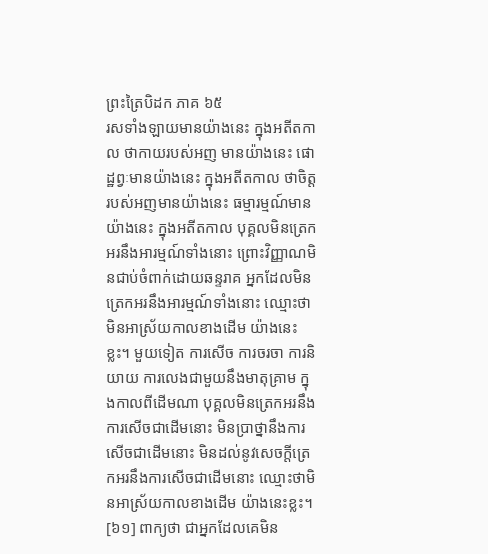ព្រះត្រៃបិដក ភាគ ៦៥
រសទាំងឡាយមានយ៉ាងនេះ ក្នុងអតីតកាល ថាកាយរបស់អញ មានយ៉ាងនេះ ផោដ្ឋព្វៈមានយ៉ាងនេះ ក្នុងអតីតកាល ថាចិត្តរបស់អញមានយ៉ាងនេះ ធម្មារម្មណ៍មានយ៉ាងនេះ ក្នុងអតីតកាល បុគ្គលមិនត្រេកអរនឹងអារម្មណ៍ទាំងនោះ ព្រោះវិញ្ញាណមិនជាប់ចំពាក់ដោយឆន្ទរាគ អ្នកដែលមិនត្រេកអរនឹងអារម្មណ៍ទាំងនោះ ឈ្មោះថាមិនអាស្រ័យកាលខាងដើម យ៉ាងនេះខ្លះ។ មួយទៀត ការសើច ការចរចា ការនិយាយ ការលេងជាមួយនឹងមាតុគ្រាម ក្នុងកាលពីដើមណា បុគ្គលមិនត្រេកអរនឹងការសើចជាដើមនោះ មិនប្រាថ្នានឹងការសើចជាដើមនោះ មិនដល់នូវសេចក្តីត្រេកអរនឹងការសើចជាដើមនោះ ឈ្មោះថាមិនអាស្រ័យកាលខាងដើម យ៉ាងនេះខ្លះ។
[៦១] ពាក្យថា ជាអ្នកដែលគេមិន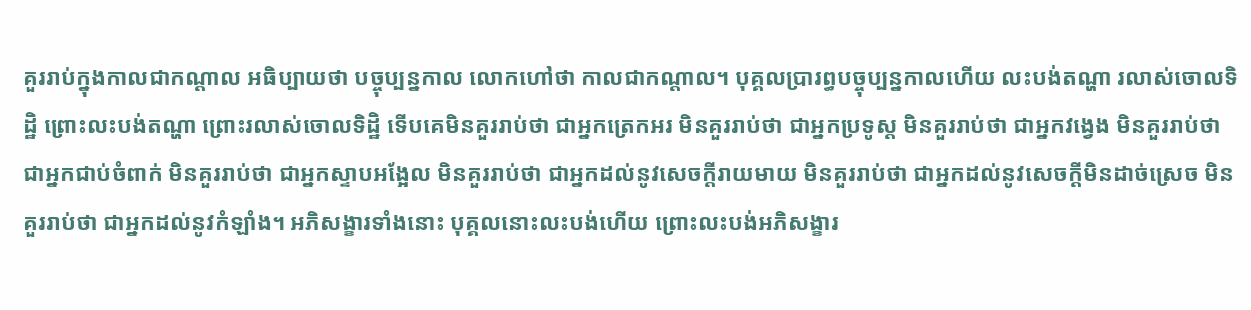គួររាប់ក្នុងកាលជាកណ្តាល អធិប្បាយថា បច្ចុប្បន្នកាល លោកហៅថា កាលជាកណ្តាល។ បុគ្គលប្រារព្ធបច្ចុប្បន្នកាលហើយ លះបង់តណ្ហា រលាស់ចោលទិដ្ឋិ ព្រោះលះបង់តណ្ហា ព្រោះរលាស់ចោលទិដ្ឋិ ទើបគេមិនគួររាប់ថា ជាអ្នកត្រេកអរ មិនគួររាប់ថា ជាអ្នកប្រទូស្ត មិនគួររាប់ថា ជាអ្នកវង្វេង មិនគួររាប់ថា ជាអ្នកជាប់ចំពាក់ មិនគួររាប់ថា ជាអ្នកស្ទាបអង្អែល មិនគួររាប់ថា ជាអ្នកដល់នូវសេចក្តីរាយមាយ មិនគួររាប់ថា ជាអ្នកដល់នូវសេចក្តីមិនដាច់ស្រេច មិនគួររាប់ថា ជាអ្នកដល់នូវកំឡាំង។ អភិសង្ខារទាំងនោះ បុគ្គលនោះលះបង់ហើយ ព្រោះលះបង់អភិសង្ខារ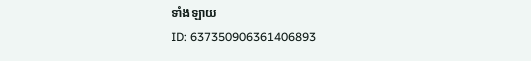ទាំងឡាយ
ID: 637350906361406893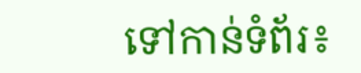ទៅកាន់ទំព័រ៖